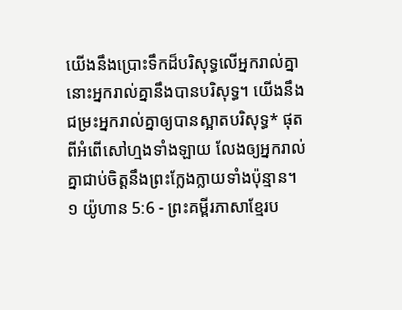យើងនឹងប្រោះទឹកដ៏បរិសុទ្ធលើអ្នករាល់គ្នា នោះអ្នករាល់គ្នានឹងបានបរិសុទ្ធ។ យើងនឹងជម្រះអ្នករាល់គ្នាឲ្យបានស្អាតបរិសុទ្ធ* ផុតពីអំពើសៅហ្មងទាំងឡាយ លែងឲ្យអ្នករាល់គ្នាជាប់ចិត្តនឹងព្រះក្លែងក្លាយទាំងប៉ុន្មាន។
១ យ៉ូហាន 5:6 - ព្រះគម្ពីរភាសាខ្មែរប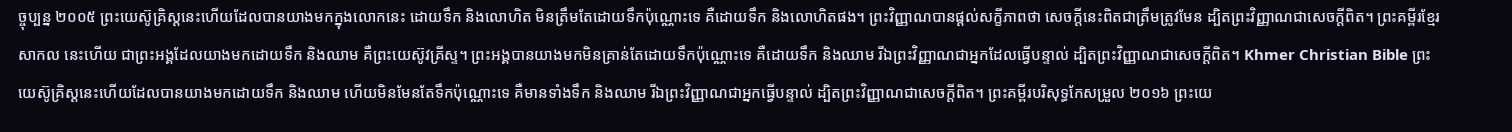ច្ចុប្បន្ន ២០០៥ ព្រះយេស៊ូគ្រិស្តនេះហើយដែលបានយាងមកក្នុងលោកនេះ ដោយទឹក និងលោហិត មិនត្រឹមតែដោយទឹកប៉ុណ្ណោះទេ គឺដោយទឹក និងលោហិតផង។ ព្រះវិញ្ញាណបានផ្ដល់សក្ខីភាពថា សេចក្ដីនេះពិតជាត្រឹមត្រូវមែន ដ្បិតព្រះវិញ្ញាណជាសេចក្ដីពិត។ ព្រះគម្ពីរខ្មែរសាកល នេះហើយ ជាព្រះអង្គដែលយាងមកដោយទឹក និងឈាម គឺព្រះយេស៊ូវគ្រីស្ទ។ ព្រះអង្គបានយាងមកមិនគ្រាន់តែដោយទឹកប៉ុណ្ណោះទេ គឺដោយទឹក និងឈាម រីឯព្រះវិញ្ញាណជាអ្នកដែលធ្វើបន្ទាល់ ដ្បិតព្រះវិញ្ញាណជាសេចក្ដីពិត។ Khmer Christian Bible ព្រះយេស៊ូគ្រិស្ដនេះហើយដែលបានយាងមកដោយទឹក និងឈាម ហើយមិនមែនតែទឹកប៉ុណ្ណោះទេ គឺមានទាំងទឹក និងឈាម រីឯព្រះវិញ្ញាណជាអ្នកធ្វើបន្ទាល់ ដ្បិតព្រះវិញ្ញាណជាសេចក្ដីពិត។ ព្រះគម្ពីរបរិសុទ្ធកែសម្រួល ២០១៦ ព្រះយេ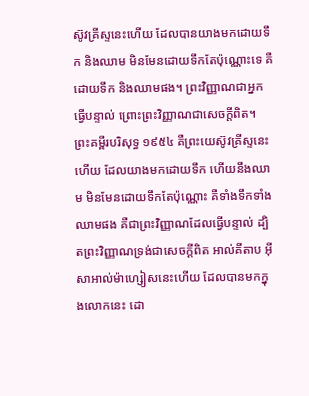ស៊ូវគ្រីស្ទនេះហើយ ដែលបានយាងមកដោយទឹក និងឈាម មិនមែនដោយទឹកតែប៉ុណ្ណោះទេ គឺដោយទឹក និងឈាមផង។ ព្រះវិញ្ញាណជាអ្នកធ្វើបន្ទាល់ ព្រោះព្រះវិញ្ញាណជាសេចក្ដីពិត។ ព្រះគម្ពីរបរិសុទ្ធ ១៩៥៤ គឺព្រះយេស៊ូវគ្រីស្ទនេះហើយ ដែលយាងមកដោយទឹក ហើយនឹងឈាម មិនមែនដោយទឹកតែប៉ុណ្ណោះ គឺទាំងទឹកទាំងឈាមផង គឺជាព្រះវិញ្ញាណដែលធ្វើបន្ទាល់ ដ្បិតព្រះវិញ្ញាណទ្រង់ជាសេចក្ដីពិត អាល់គីតាប អ៊ីសាអាល់ម៉ាហ្សៀសនេះហើយ ដែលបានមកក្នុងលោកនេះ ដោ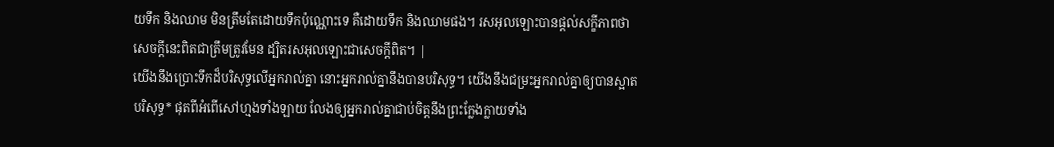យទឹក និងឈាម មិនត្រឹមតែដោយទឹកប៉ុណ្ណោះទេ គឺដោយទឹក និងឈាមផង។ រសអុលឡោះបានផ្ដល់សក្ខីភាពថា សេចក្ដីនេះពិតជាត្រឹមត្រូវមែន ដ្បិតរសអុលឡោះជាសេចក្ដីពិត។ |
យើងនឹងប្រោះទឹកដ៏បរិសុទ្ធលើអ្នករាល់គ្នា នោះអ្នករាល់គ្នានឹងបានបរិសុទ្ធ។ យើងនឹងជម្រះអ្នករាល់គ្នាឲ្យបានស្អាតបរិសុទ្ធ* ផុតពីអំពើសៅហ្មងទាំងឡាយ លែងឲ្យអ្នករាល់គ្នាជាប់ចិត្តនឹងព្រះក្លែងក្លាយទាំង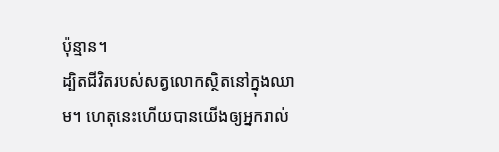ប៉ុន្មាន។
ដ្បិតជីវិតរបស់សត្វលោកស្ថិតនៅក្នុងឈាម។ ហេតុនេះហើយបានយើងឲ្យអ្នករាល់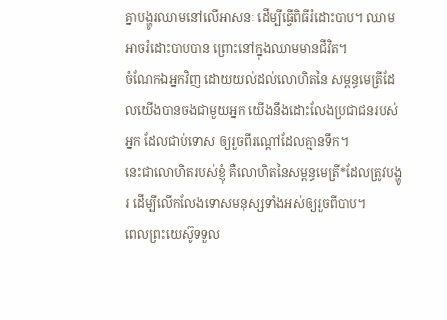គ្នាបង្ហូរឈាមនៅលើអាសនៈ ដើម្បីធ្វើពិធីរំដោះបាប។ ឈាមអាចរំដោះបាបបាន ព្រោះនៅក្នុងឈាមមានជីវិត។
ចំណែកឯអ្នកវិញ ដោយយល់ដល់លោហិតនៃ សម្ពន្ធមេត្រីដែលយើងបានចងជាមួយអ្នក យើងនឹងដោះលែងប្រជាជនរបស់អ្នក ដែលជាប់ទោស ឲ្យរួចពីរណ្ដៅដែលគ្មានទឹក។
នេះជាលោហិតរបស់ខ្ញុំ គឺលោហិតនៃសម្ពន្ធមេត្រី*ដែលត្រូវបង្ហូរ ដើម្បីលើកលែងទោសមនុស្សទាំងអស់ឲ្យរួចពីបាប។
ពេលព្រះយេស៊ូទទួល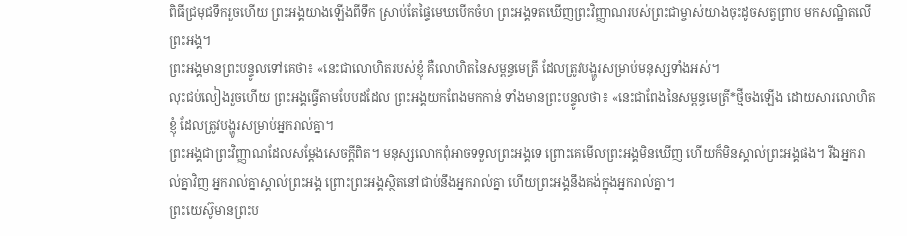ពិធីជ្រមុជទឹករួចហើយ ព្រះអង្គយាងឡើងពីទឹក ស្រាប់តែផ្ទៃមេឃបើកចំហ ព្រះអង្គទតឃើញព្រះវិញ្ញាណរបស់ព្រះជាម្ចាស់យាងចុះដូចសត្វព្រាប មកសណ្ឋិតលើព្រះអង្គ។
ព្រះអង្គមានព្រះបន្ទូលទៅគេថា៖ «នេះជាលោហិតរបស់ខ្ញុំ គឺលោហិតនៃសម្ពន្ធមេត្រី ដែលត្រូវបង្ហូរសម្រាប់មនុស្សទាំងអស់។
លុះជប់លៀងរួចហើយ ព្រះអង្គធ្វើតាមបែបដដែល ព្រះអង្គយកពែងមកកាន់ ទាំងមានព្រះបន្ទូលថា៖ «នេះជាពែងនៃសម្ពន្ធមេត្រី*ថ្មីចងឡើង ដោយសារលោហិតខ្ញុំ ដែលត្រូវបង្ហូរសម្រាប់អ្នករាល់គ្នា។
ព្រះអង្គជាព្រះវិញ្ញាណដែលសម្តែងសេចក្ដីពិត។ មនុស្សលោកពុំអាចទទួលព្រះអង្គទេ ព្រោះគេមើលព្រះអង្គមិនឃើញ ហើយក៏មិនស្គាល់ព្រះអង្គផង។ រីឯអ្នករាល់គ្នាវិញ អ្នករាល់គ្នាស្គាល់ព្រះអង្គ ព្រោះព្រះអង្គស្ថិតនៅជាប់នឹងអ្នករាល់គ្នា ហើយព្រះអង្គនឹងគង់ក្នុងអ្នករាល់គ្នា។
ព្រះយេស៊ូមានព្រះប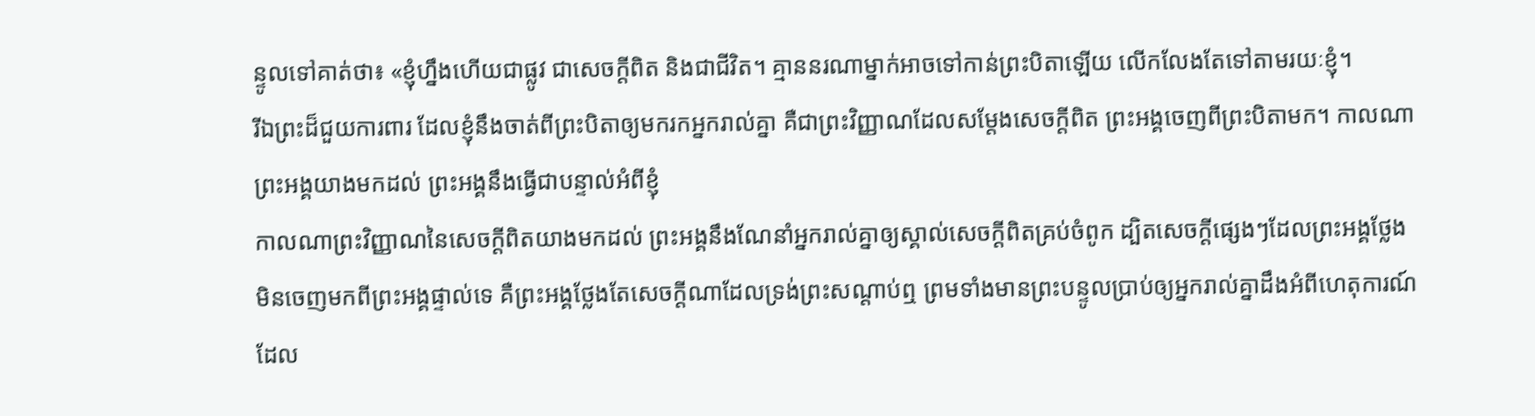ន្ទូលទៅគាត់ថា៖ «ខ្ញុំហ្នឹងហើយជាផ្លូវ ជាសេចក្ដីពិត និងជាជីវិត។ គ្មាននរណាម្នាក់អាចទៅកាន់ព្រះបិតាឡើយ លើកលែងតែទៅតាមរយៈខ្ញុំ។
រីឯព្រះដ៏ជួយការពារ ដែលខ្ញុំនឹងចាត់ពីព្រះបិតាឲ្យមករកអ្នករាល់គ្នា គឺជាព្រះវិញ្ញាណដែលសម្តែងសេចក្ដីពិត ព្រះអង្គចេញពីព្រះបិតាមក។ កាលណាព្រះអង្គយាងមកដល់ ព្រះអង្គនឹងធ្វើជាបន្ទាល់អំពីខ្ញុំ
កាលណាព្រះវិញ្ញាណនៃសេចក្ដីពិតយាងមកដល់ ព្រះអង្គនឹងណែនាំអ្នករាល់គ្នាឲ្យស្គាល់សេចក្ដីពិតគ្រប់ចំពូក ដ្បិតសេចក្ដីផ្សេងៗដែលព្រះអង្គថ្លែង មិនចេញមកពីព្រះអង្គផ្ទាល់ទេ គឺព្រះអង្គថ្លែងតែសេចក្ដីណាដែលទ្រង់ព្រះសណ្ដាប់ឮ ព្រមទាំងមានព្រះបន្ទូលប្រាប់ឲ្យអ្នករាល់គ្នាដឹងអំពីហេតុការណ៍ ដែល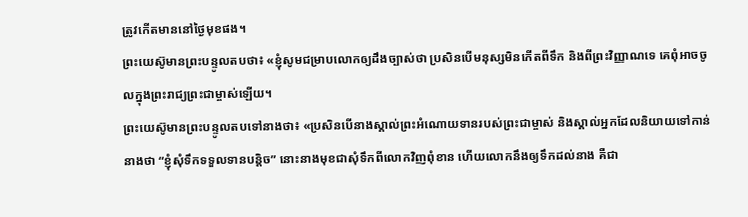ត្រូវកើតមាននៅថ្ងៃមុខផង។
ព្រះយេស៊ូមានព្រះបន្ទូលតបថា៖ «ខ្ញុំសូមជម្រាបលោកឲ្យដឹងច្បាស់ថា ប្រសិនបើមនុស្សមិនកើតពីទឹក និងពីព្រះវិញ្ញាណទេ គេពុំអាចចូលក្នុងព្រះរាជ្យព្រះជាម្ចាស់ឡើយ។
ព្រះយេស៊ូមានព្រះបន្ទូលតបទៅនាងថា៖ «ប្រសិនបើនាងស្គាល់ព្រះអំណោយទានរបស់ព្រះជាម្ចាស់ និងស្គាល់អ្នកដែលនិយាយទៅកាន់នាងថា “ខ្ញុំសុំទឹកទទួលទានបន្តិច” នោះនាងមុខជាសុំទឹកពីលោកវិញពុំខាន ហើយលោកនឹងឲ្យទឹកដល់នាង គឺជា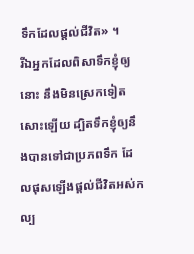ទឹកដែលផ្ដល់ជីវិត» ។
រីឯអ្នកដែលពិសាទឹកខ្ញុំឲ្យនោះ នឹងមិនស្រេកទៀតសោះឡើយ ដ្បិតទឹកខ្ញុំឲ្យនឹងបានទៅជាប្រភពទឹក ដែលផុសឡើងផ្ដល់ជីវិតអស់កល្ប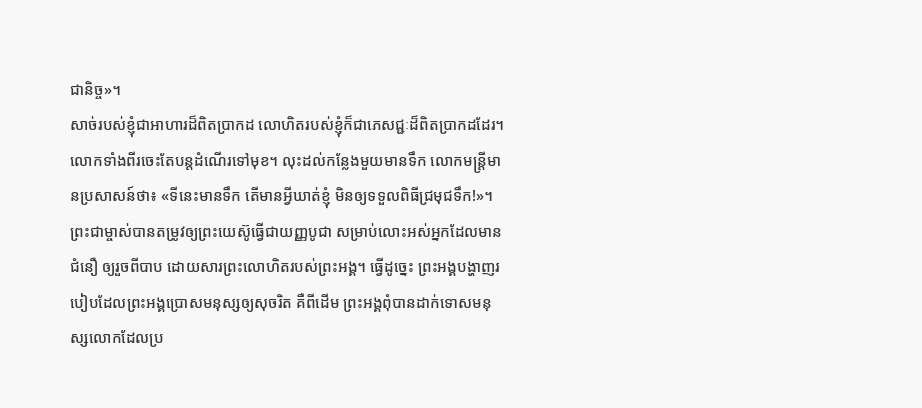ជានិច្ច»។
សាច់របស់ខ្ញុំជាអាហារដ៏ពិតប្រាកដ លោហិតរបស់ខ្ញុំក៏ជាភេសជ្ជៈដ៏ពិតប្រាកដដែរ។
លោកទាំងពីរចេះតែបន្តដំណើរទៅមុខ។ លុះដល់កន្លែងមួយមានទឹក លោកមន្ត្រីមានប្រសាសន៍ថា៖ «ទីនេះមានទឹក តើមានអ្វីឃាត់ខ្ញុំ មិនឲ្យទទួលពិធីជ្រមុជទឹក!»។
ព្រះជាម្ចាស់បានតម្រូវឲ្យព្រះយេស៊ូធ្វើជាយញ្ញបូជា សម្រាប់លោះអស់អ្នកដែលមានជំនឿ ឲ្យរួចពីបាប ដោយសារព្រះលោហិតរបស់ព្រះអង្គ។ ធ្វើដូច្នេះ ព្រះអង្គបង្ហាញរបៀបដែលព្រះអង្គប្រោសមនុស្សឲ្យសុចរិត គឺពីដើម ព្រះអង្គពុំបានដាក់ទោសមនុស្សលោកដែលប្រ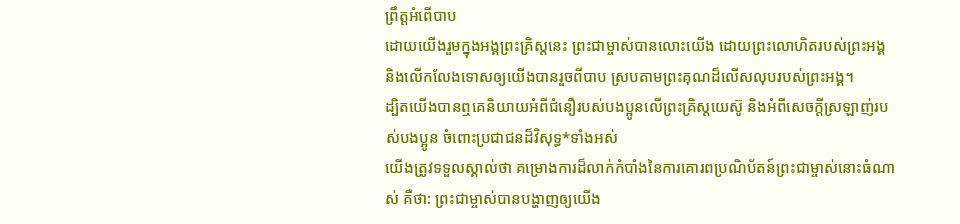ព្រឹត្តអំពើបាប
ដោយយើងរួមក្នុងអង្គព្រះគ្រិស្តនេះ ព្រះជាម្ចាស់បានលោះយើង ដោយព្រះលោហិតរបស់ព្រះអង្គ និងលើកលែងទោសឲ្យយើងបានរួចពីបាប ស្របតាមព្រះគុណដ៏លើសលុបរបស់ព្រះអង្គ។
ដ្បិតយើងបានឮគេនិយាយអំពីជំនឿរបស់បងប្អូនលើព្រះគ្រិស្តយេស៊ូ និងអំពីសេចក្ដីស្រឡាញ់របស់បងប្អូន ចំពោះប្រជាជនដ៏វិសុទ្ធ*ទាំងអស់
យើងត្រូវទទួលស្គាល់ថា គម្រោងការដ៏លាក់កំបាំងនៃការគោរពប្រណិប័តន៍ព្រះជាម្ចាស់នោះធំណាស់ គឺថា: ព្រះជាម្ចាស់បានបង្ហាញឲ្យយើង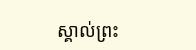ស្គាល់ព្រះ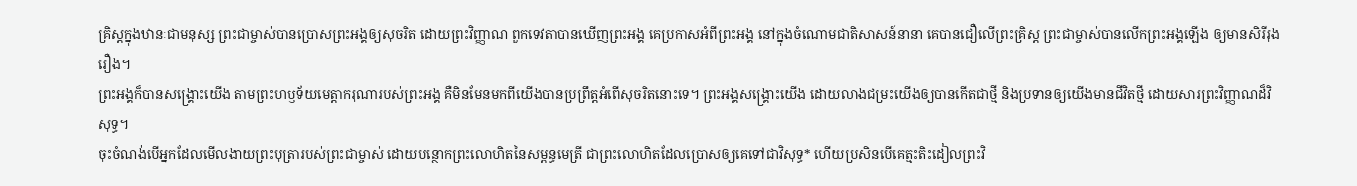គ្រិស្តក្នុងឋានៈជាមនុស្ស ព្រះជាម្ចាស់បានប្រោសព្រះអង្គឲ្យសុចរិត ដោយព្រះវិញ្ញាណ ពួកទេវតាបានឃើញព្រះអង្គ គេប្រកាសអំពីព្រះអង្គ នៅក្នុងចំណោមជាតិសាសន៍នានា គេបានជឿលើព្រះគ្រិស្ត ព្រះជាម្ចាស់បានលើកព្រះអង្គឡើង ឲ្យមានសិរីរុងរឿង។
ព្រះអង្គក៏បានសង្គ្រោះយើង តាមព្រះហឫទ័យមេត្តាករុណារបស់ព្រះអង្គ គឺមិនមែនមកពីយើងបានប្រព្រឹត្តអំពើសុចរិតនោះទេ។ ព្រះអង្គសង្គ្រោះយើង ដោយលាងជម្រះយើងឲ្យបានកើតជាថ្មី និងប្រទានឲ្យយើងមានជីវិតថ្មី ដោយសារព្រះវិញ្ញាណដ៏វិសុទ្ធ។
ចុះចំណង់បើអ្នកដែលមើលងាយព្រះបុត្រារបស់ព្រះជាម្ចាស់ ដោយបន្ថោកព្រះលោហិតនៃសម្ពន្ធមេត្រី ជាព្រះលោហិតដែលប្រោសឲ្យគេទៅជាវិសុទ្ធ* ហើយប្រសិនបើគេត្មះតិះដៀលព្រះវិ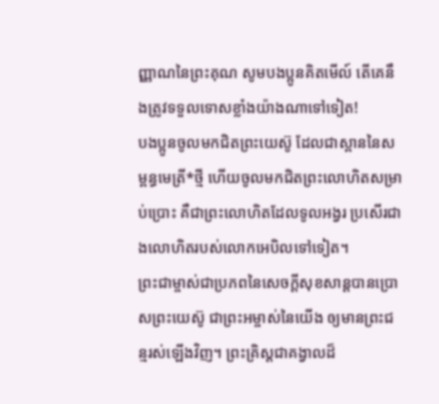ញ្ញាណនៃព្រះគុណ សូមបងប្អូនគិតមើល៍ តើគេនឹងត្រូវទទួលទោសខ្លាំងយ៉ាងណាទៅទៀត!
បងប្អូនចូលមកជិតព្រះយេស៊ូ ដែលជាស្ពាននៃសម្ពន្ធមេត្រី*ថ្មី ហើយចូលមកជិតព្រះលោហិតសម្រាប់ប្រោះ គឺជាព្រះលោហិតដែលទូលអង្វរ ប្រសើរជាងលោហិតរបស់លោកអេបិលទៅទៀត។
ព្រះជាម្ចាស់ជាប្រភពនៃសេចក្ដីសុខសាន្តបានប្រោសព្រះយេស៊ូ ជាព្រះអម្ចាស់នៃយើង ឲ្យមានព្រះជន្មរស់ឡើងវិញ។ ព្រះគ្រិស្តជាគង្វាលដ៏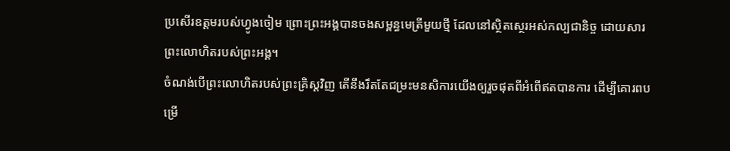ប្រសើរឧត្ដមរបស់ហ្វូងចៀម ព្រោះព្រះអង្គបានចងសម្ពន្ធមេត្រីមួយថ្មី ដែលនៅស្ថិតស្ថេរអស់កល្បជានិច្ច ដោយសារព្រះលោហិតរបស់ព្រះអង្គ។
ចំណង់បើព្រះលោហិតរបស់ព្រះគ្រិស្តវិញ តើនឹងរឹតតែជម្រះមនសិការយើងឲ្យរួចផុតពីអំពើឥតបានការ ដើម្បីគោរពបម្រើ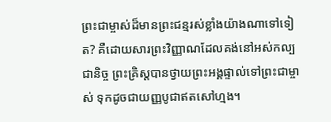ព្រះជាម្ចាស់ដ៏មានព្រះជន្មរស់ខ្លាំងយ៉ាងណាទៅទៀត? គឺដោយសារព្រះវិញ្ញាណដែលគង់នៅអស់កល្បជានិច្ច ព្រះគ្រិស្តបានថ្វាយព្រះអង្គផ្ទាល់ទៅព្រះជាម្ចាស់ ទុកដូចជាយញ្ញបូជាឥតសៅហ្មង។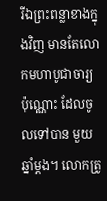រីឯព្រះពន្លាខាងក្នុងវិញ មានតែលោកមហាបូជាចារ្យប៉ុណ្ណោះ ដែលចូលទៅបាន មួយឆ្នាំម្ដង។ លោកត្រូ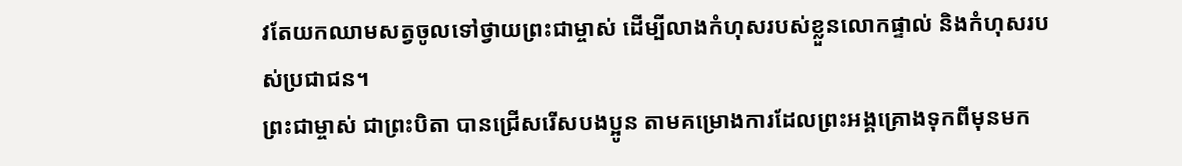វតែយកឈាមសត្វចូលទៅថ្វាយព្រះជាម្ចាស់ ដើម្បីលាងកំហុសរបស់ខ្លួនលោកផ្ទាល់ និងកំហុសរបស់ប្រជាជន។
ព្រះជាម្ចាស់ ជាព្រះបិតា បានជ្រើសរើសបងប្អូន តាមគម្រោងការដែលព្រះអង្គគ្រោងទុកពីមុនមក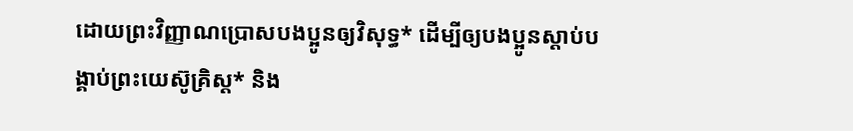ដោយព្រះវិញ្ញាណប្រោសបងប្អូនឲ្យវិសុទ្ធ* ដើម្បីឲ្យបងប្អូនស្ដាប់បង្គាប់ព្រះយេស៊ូគ្រិស្ត* និង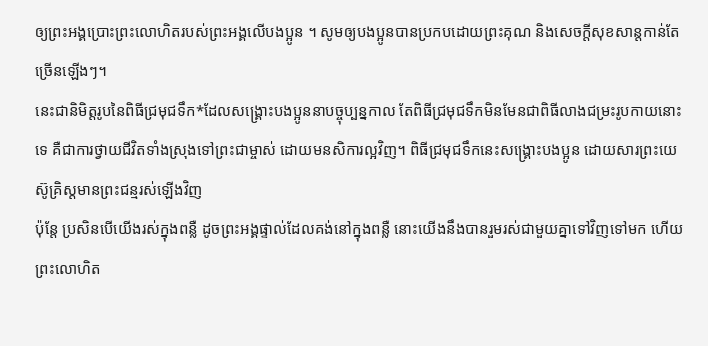ឲ្យព្រះអង្គប្រោះព្រះលោហិតរបស់ព្រះអង្គលើបងប្អូន ។ សូមឲ្យបងប្អូនបានប្រកបដោយព្រះគុណ និងសេចក្ដីសុខសាន្តកាន់តែច្រើនឡើងៗ។
នេះជានិមិត្តរូបនៃពិធីជ្រមុជទឹក*ដែលសង្គ្រោះបងប្អូននាបច្ចុប្បន្នកាល តែពិធីជ្រមុជទឹកមិនមែនជាពិធីលាងជម្រះរូបកាយនោះទេ គឺជាការថ្វាយជីវិតទាំងស្រុងទៅព្រះជាម្ចាស់ ដោយមនសិការល្អវិញ។ ពិធីជ្រមុជទឹកនេះសង្គ្រោះបងប្អូន ដោយសារព្រះយេស៊ូគ្រិស្តមានព្រះជន្មរស់ឡើងវិញ
ប៉ុន្តែ ប្រសិនបើយើងរស់ក្នុងពន្លឺ ដូចព្រះអង្គផ្ទាល់ដែលគង់នៅក្នុងពន្លឺ នោះយើងនឹងបានរួមរស់ជាមួយគ្នាទៅវិញទៅមក ហើយព្រះលោហិត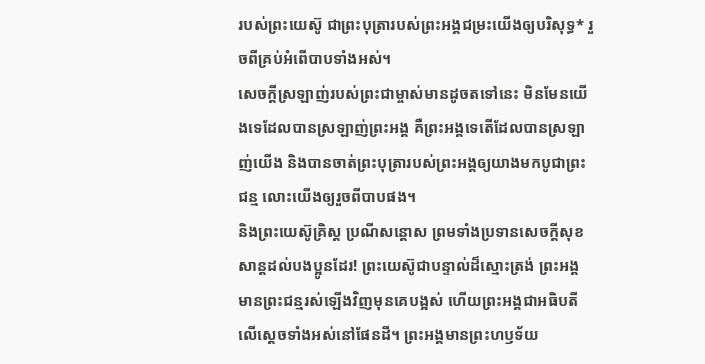របស់ព្រះយេស៊ូ ជាព្រះបុត្រារបស់ព្រះអង្គជម្រះយើងឲ្យបរិសុទ្ធ* រួចពីគ្រប់អំពើបាបទាំងអស់។
សេចក្ដីស្រឡាញ់របស់ព្រះជាម្ចាស់មានដូចតទៅនេះ មិនមែនយើងទេដែលបានស្រឡាញ់ព្រះអង្គ គឺព្រះអង្គទេតើដែលបានស្រឡាញ់យើង និងបានចាត់ព្រះបុត្រារបស់ព្រះអង្គឲ្យយាងមកបូជាព្រះជន្ម លោះយើងឲ្យរួចពីបាបផង។
និងព្រះយេស៊ូគ្រិស្ត ប្រណីសន្ដោស ព្រមទាំងប្រទានសេចក្ដីសុខសាន្តដល់បងប្អូនដែរ! ព្រះយេស៊ូជាបន្ទាល់ដ៏ស្មោះត្រង់ ព្រះអង្គមានព្រះជន្មរស់ឡើងវិញមុនគេបង្អស់ ហើយព្រះអង្គជាអធិបតីលើស្ដេចទាំងអស់នៅផែនដី។ ព្រះអង្គមានព្រះហឫទ័យ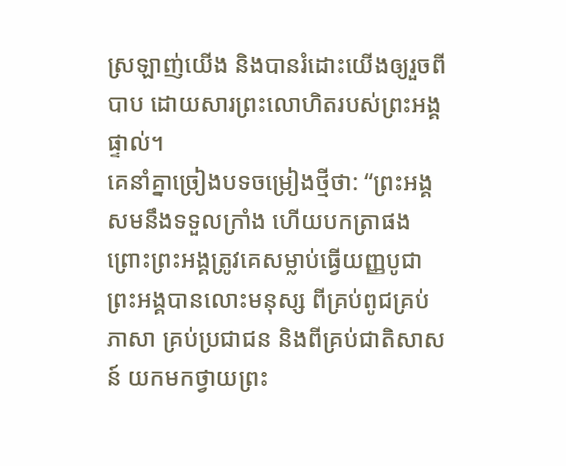ស្រឡាញ់យើង និងបានរំដោះយើងឲ្យរួចពីបាប ដោយសារព្រះលោហិតរបស់ព្រះអង្គផ្ទាល់។
គេនាំគ្នាច្រៀងបទចម្រៀងថ្មីថា: “ព្រះអង្គសមនឹងទទួលក្រាំង ហើយបកត្រាផង ព្រោះព្រះអង្គត្រូវគេសម្លាប់ធ្វើយញ្ញបូជា ព្រះអង្គបានលោះមនុស្ស ពីគ្រប់ពូជគ្រប់ភាសា គ្រប់ប្រជាជន និងពីគ្រប់ជាតិសាសន៍ យកមកថ្វាយព្រះ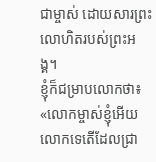ជាម្ចាស់ ដោយសារព្រះលោហិតរបស់ព្រះអង្គ។
ខ្ញុំក៏ជម្រាបលោកថា៖ «លោកម្ចាស់ខ្ញុំអើយ លោកទេតើដែលជ្រា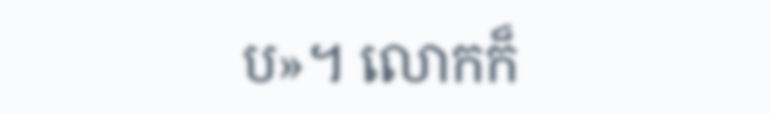ប»។ លោកក៏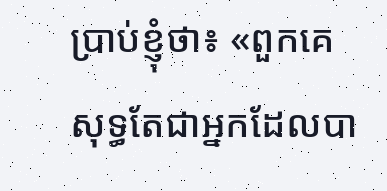ប្រាប់ខ្ញុំថា៖ «ពួកគេសុទ្ធតែជាអ្នកដែលបា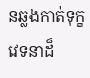នឆ្លងកាត់ទុក្ខវេទនាដ៏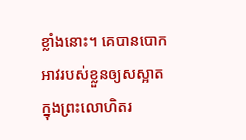ខ្លាំងនោះ។ គេបានបោកអាវរបស់ខ្លួនឲ្យសស្អាត ក្នុងព្រះលោហិតរ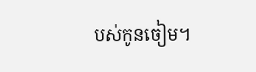បស់កូនចៀម។